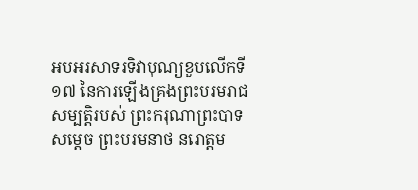អបអរសាទរទិវាបុណ្យខួបលើកទី ១៧ នៃការឡើងគ្រងព្រះបរមរាជសម្បត្តិរបស់ ព្រះករុណាព្រះបាទសម្ដេច ព្រះបរមនាថ នរោត្តម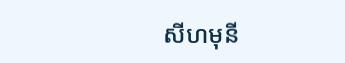សីហមុនី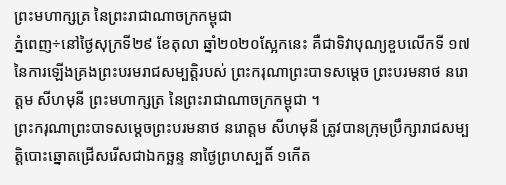ព្រះមហាក្សត្រ នៃព្រះរាជាណាចក្រកម្ពុជា
ភ្នំពេញ÷នៅថ្ងៃសុក្រទី២៩ ខែតុលា ឆ្នាំ២០២០ស្អែកនេះ គឺជាទិវាបុណ្យខួបលើកទី ១៧ នៃការឡើងគ្រងព្រះបរមរាជសម្បត្តិរបស់ ព្រះករុណាព្រះបាទសម្ដេច ព្រះបរមនាថ នរោត្តម សីហមុនី ព្រះមហាក្សត្រ នៃព្រះរាជាណាចក្រកម្ពុជា ។
ព្រះករុណាព្រះបាទសម្ដេចព្រះបរមនាថ នរោត្តម សីហមុនី ត្រូវបានក្រុមប្រឹក្សារាជសម្បត្តិបោះឆ្នោតជ្រើសរើសជាឯកច្ឆន្ទ នាថ្ងៃព្រហស្បតិ៍ ១កើត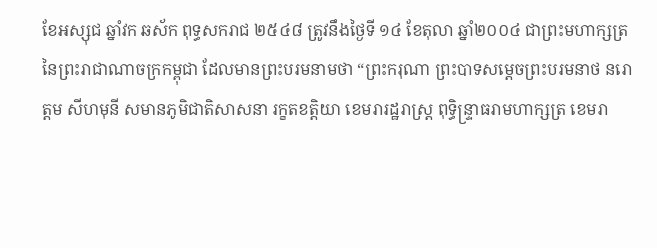ខែអស្សុជ ឆ្នាំវក ឆស័ក ពុទ្ធសករាជ ២៥៤៨ ត្រូវនឹងថ្ងៃទី ១៤ ខែតុលា ឆ្នាំ២០០៤ ជាព្រះមហាក្សត្រ នៃព្រះរាជាណាចក្រកម្ពុជា ដែលមានព្រះបរមនាមថា “ព្រះករុណា ព្រះបាទសម្ដេចព្រះបរមនាថ នរោត្តម សីហមុនី សមានភូមិជាតិសាសនា រក្ខតខត្ដិយា ខេមរារដ្ឋរាស្ត្រ ពុទ្ធិន្ទ្រាធរាមហាក្សត្រ ខេមរា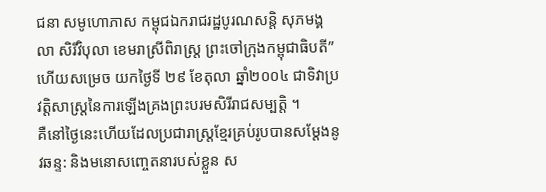ជនា សមូហោភាស កម្ពុជឯករាជរដ្ឋបូរណសន្តិ សុភមង្គលា សិរីវិបុលា ខេមរាស្រីពិរាស្ត្រ ព្រះចៅក្រុងកម្ពុជាធិបតី” ហើយសម្រេច យកថ្ងៃទី ២៩ ខែតុលា ឆ្នាំ២០០៤ ជាទិវាប្រវត្តិសាស្ត្រនៃការឡើងគ្រងព្រះបរមសិរីរាជសម្បត្តិ ។
គឺនៅថ្ងៃនេះហើយដែលប្រជារាស្ត្រខ្មែរគ្រប់រូបបានសម្តែងនូវឆន្ទ: និងមនោសញ្ចេតនារបស់ខ្លួន ស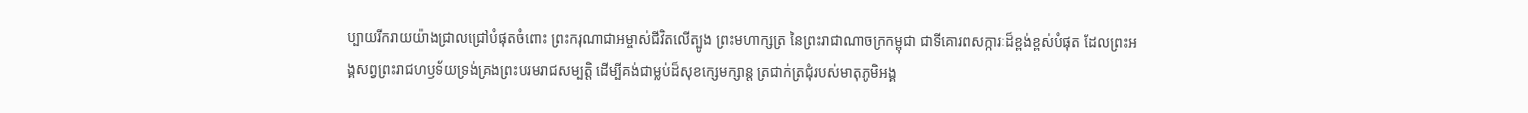ប្បាយរីករាយយ៉ាងជ្រាលជ្រៅបំផុតចំពោះ ព្រះករុណាជាអម្ចាស់ជីវិតលើត្បូង ព្រះមហាក្សត្រ នៃព្រះរាជាណាចក្រកម្ពុជា ជាទីគោរពសក្ការៈដ៏ខ្ពង់ខ្ពស់បំផុត ដែលព្រះអង្គសព្វព្រះរាជហឫទ័យទ្រង់គ្រងព្រះបរមរាជសម្បត្តិ ដើម្បីគង់ជាម្លប់ដ៏សុខក្សេមក្សាន្ត ត្រជាក់ត្រជុំរបស់មាតុភូមិអង្គ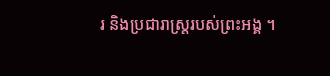រ និងប្រជារាស្ត្ររបស់ព្រះអង្គ ។